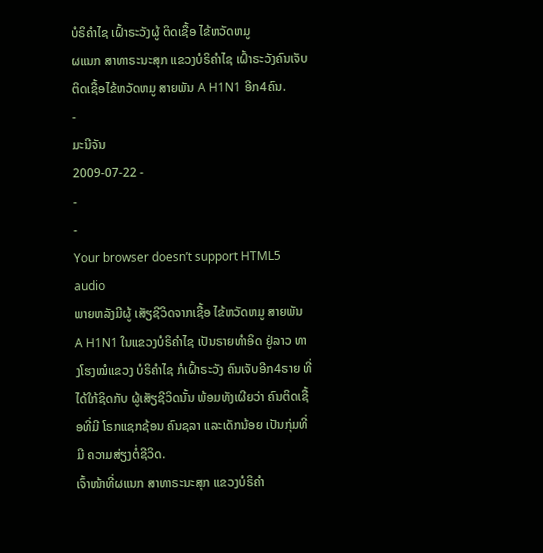ບໍຣິຄໍາໄຊ ເຝົ້າຣະວັງຜູ້ ຕິດເຊື້ອ ໄຂ້ຫວັດຫມູ
ຜແນກ ສາທາຣະນະສຸກ ແຂວງບໍຣິຄໍາໄຊ ເຝົ້າຣະວັງຄົນເຈັບ ຕິດເຊື້ອໄຂ້ຫວັດຫມູ ສາຍພັນ A H1N1 ອີກ4ຄົນ.
-
ມະນີຈັນ
2009-07-22 -
-
-
Your browser doesn’t support HTML5 audio
ພາຍຫລັງມີຜູ້ ເສັຽຊີວິດຈາກເຊື້ອ ໄຂ້ຫວັດຫມູ ສາຍພັນ A H1N1 ໃນແຂວງບໍຣິຄໍາໄຊ ເປັນຣາຍທໍາອິດ ຢູ່ລາວ ທາງໂຮງໝໍແຂວງ ບໍຣິຄໍາໄຊ ກໍເຝົ້າຣະວັງ ຄົນເຈັບອີກ4ຣາຍ ທີ່ໄດ້ໃກ້ຊິດກັບ ຜູ້ເສັຽຊີວິດນັ້ນ ພ້ອມທັງເຜີຍວ່າ ຄົນຕິດເຊື້ອທີ່ມີ ໂຣກແຊກຊ້ອນ ຄົນຊລາ ແລະເດັກນ້ອຍ ເປັນກຸ່ມທີ່ມີ ຄວາມສ່ຽງຕໍ່ຊີວິດ.
ເຈົ້າໜ້າທີ່ຜແນກ ສາທາຣະນະສຸກ ແຂວງບໍຣິຄໍາ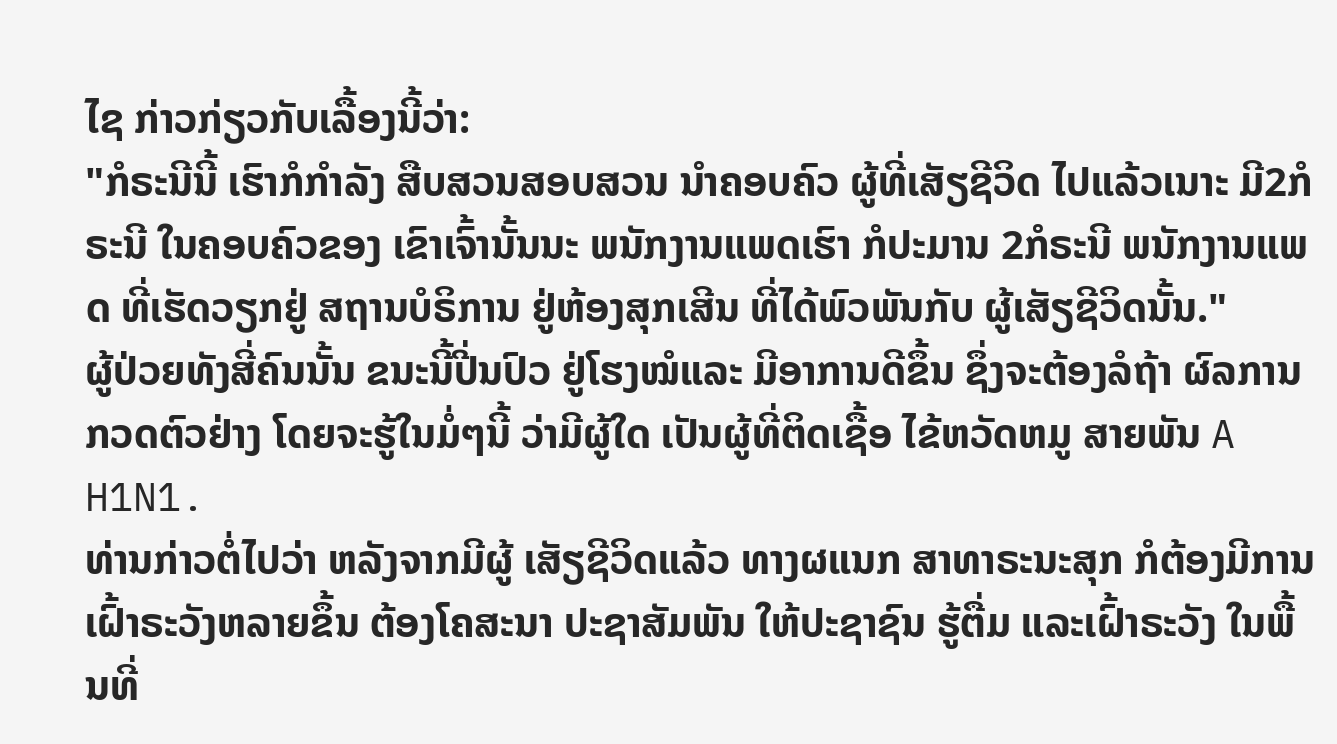ໄຊ ກ່າວກ່ຽວກັບເລື້ອງນີ້ວ່າ:
"ກໍຣະນີນີ້ ເຮົາກໍກໍາລັງ ສືບສວນສອບສວນ ນໍາຄອບຄົວ ຜູ້ທີ່ເສັຽຊີວິດ ໄປແລ້ວເນາະ ມີ2ກໍຣະນີ ໃນຄອບຄົວຂອງ ເຂົາເຈົ້ານັ້ນນະ ພນັກງານແພດເຮົາ ກໍປະມານ 2ກໍຣະນີ ພນັກງານແພດ ທີ່ເຮັດວຽກຢູ່ ສຖານບໍຣິການ ຢູ່ຫ້ອງສຸກເສີນ ທີ່ໄດ້ພົວພັນກັບ ຜູ້ເສັຽຊີວິດນັ້ນ."
ຜູ້ປ່ວຍທັງສີ່ຄົນນັ້ນ ຂນະນີ້ປີ່ນປົວ ຢູ່ໂຮງໝໍແລະ ມີອາການດີຂຶ້ນ ຊຶ່ງຈະຕ້ອງລໍຖ້າ ຜົລການກວດຕົວຢ່າງ ໂດຍຈະຮູ້ໃນມໍ່ໆນີ້ ວ່າມີຜູ້ໃດ ເປັນຜູ້ທີ່ຕິດເຊື້ອ ໄຂ້ຫວັດຫມູ ສາຍພັນ A H1N1.
ທ່ານກ່າວຕໍ່ໄປວ່າ ຫລັງຈາກມີຜູ້ ເສັຽຊີວິດແລ້ວ ທາງຜແນກ ສາທາຣະນະສຸກ ກໍຕ້ອງມີການ ເຝົ້າຣະວັງຫລາຍຂຶ້ນ ຕ້ອງໂຄສະນາ ປະຊາສັມພັນ ໃຫ້ປະຊາຊົນ ຮູ້ຕື່ມ ແລະເຝົ້າຣະວັງ ໃນພື້ນທີ່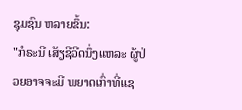ຊຸມຊົນ ຫລາຍຂຶ້ນ:
"ກໍຣະນີ ເສັຽຊີວີດນຶ່ງແຫລະ ຜູ້ປ່ວຍອາຈຈະມີ ພຍາດເກົ່າທີ່ແຊ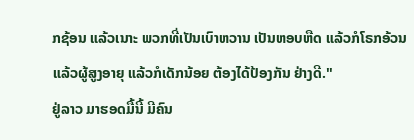ກຊ້ອນ ແລ້ວເນາະ ພວກທີ່ເປັນເບົາຫວານ ເປັນຫອບຫືດ ແລ້ວກໍໂຣກອ້ວນ ແລ້ວຜູ້ສູງອາຍຸ ແລ້ວກໍເດັກນ້ອຍ ຕ້ອງໄດ້ປ້ອງກັນ ຢ່າງດີ."
ຢູ່ລາວ ມາຮອດມື້ນີ້ ມີຄົນ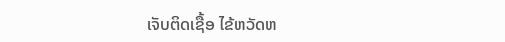ເຈັບຕິດເຊື້ອ ໄຂ້ຫວັດຫ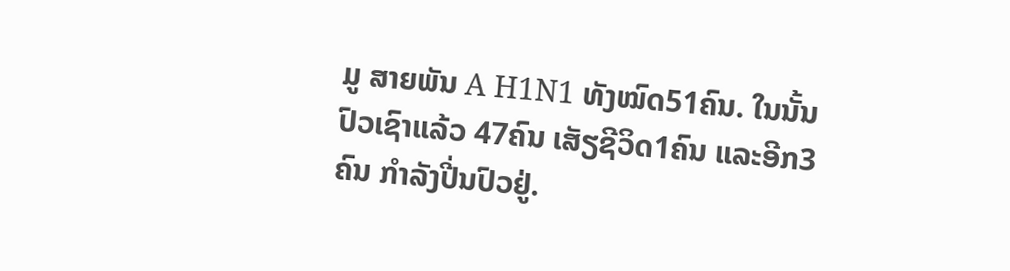ມູ ສາຍພັນ A H1N1 ທັງໝົດ51ຄົນ. ໃນນັ້ນປົວເຊົາແລ້ວ 47ຄົນ ເສັຽຊີວິດ1ຄົນ ແລະອີກ3ຄົນ ກໍາລັງປີ່ນປົວຢູ່.